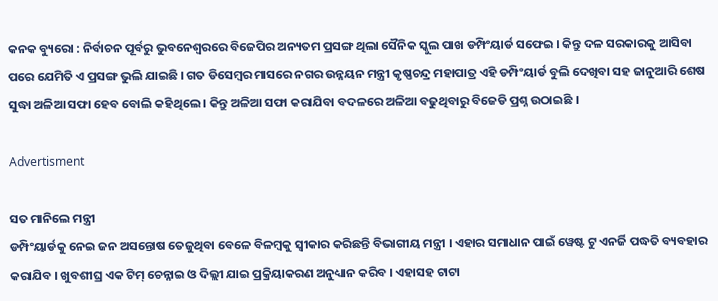କନକ ବ୍ୟୁରୋ : ନିର୍ବାଚନ ପୂର୍ବରୁ ଭୁବନେଶ୍ୱରରେ ବିଜେପିର ଅନ୍ୟତମ ପ୍ରସଙ୍ଗ ଥିଲା ସୈନିକ ସ୍କୁଲ ପାଖ ଡମ୍ପିଂୟାର୍ଡ ସଫେଇ । କିନ୍ତୁ ଦଳ ସରକାରକୁ ଆସିବା ପରେ ଯେମିତି ଏ ପ୍ରସଙ୍ଗ ଭୁଲି ଯାଇଛି । ଗତ ଡିସେମ୍ବର ମାସରେ ନଗର ଉନ୍ନୟନ ମନ୍ତ୍ରୀ କୃଷ୍ଣଚନ୍ଦ୍ର ମହାପାତ୍ର ଏହି ଡମ୍ପିଂୟାର୍ଡ ବୁଲି ଦେଖିବା ସହ ଜାନୁଆରି ଶେଷ ସୁଦ୍ଧା ଅଳିଆ ସଫା ହେବ ବୋଲି କହିଥିଲେ । କିନ୍ତୁ ଅଳିଆ ସଫା କରାଯିବା ବଦଳରେ ଅଳିଆ ବଢୁଥିବାରୁ ବିଜେଡି ପ୍ରଶ୍ନ ଉଠାଇଛି ।

Advertisment

ସତ ମାନିଲେ ମନ୍ତ୍ରୀ
ଡମ୍ପିଂୟାର୍ଡକୁ ନେଇ ଜନ ଅସନ୍ତୋଷ ତେଜୁଥିବା ବେଳେ ବିଳମ୍ବକୁ ସ୍ୱୀକାର କରିଛନ୍ତି ବିଭାଗୀୟ ମନ୍ତ୍ରୀ । ଏହାର ସମାଧାନ ପାଇଁ ୱେଷ୍ଟ ଟୁ ଏନର୍ଜି ପଦ୍ଧତି ବ୍ୟବହାର କରାଯିବ । ଖୁବଶୀଘ୍ର ଏକ ଟିମ୍ ଚେନ୍ନାଇ ଓ ଦିଲ୍ଲୀ ଯାଇ ପ୍ରକ୍ରିୟାକରଣ ଅନୁଧ୍ୟାନ କରିବ । ଏହାସହ ଟାଟା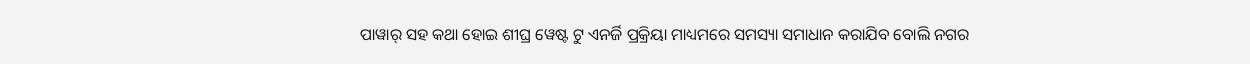ପାୱାର୍ ସହ କଥା ହୋଇ ଶୀଘ୍ର ୱେଷ୍ଟ ଟୁ ଏନର୍ଜି ପ୍ରକ୍ରିୟା ମାଧ୍ୟମରେ ସମସ୍ୟା ସମାଧାନ କରାଯିବ ବୋଲି ନଗର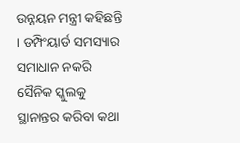ଉନ୍ନୟନ ମନ୍ତ୍ରୀ କହିଛନ୍ତି । ଡମ୍ପିଂୟାର୍ଡ ସମସ୍ୟାର ସମାଧାନ ନକରି ସୈନିକ ସ୍କୁଲକୁ ସ୍ଥାନାନ୍ତର କରିବା କଥା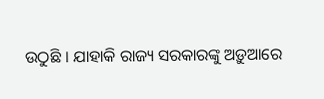ଉଠୁଛି । ଯାହାକି ରାଜ୍ୟ ସରକାରଙ୍କୁ ଅଡ଼ୁଆରେ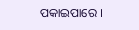ପକାଇପାରେ ।